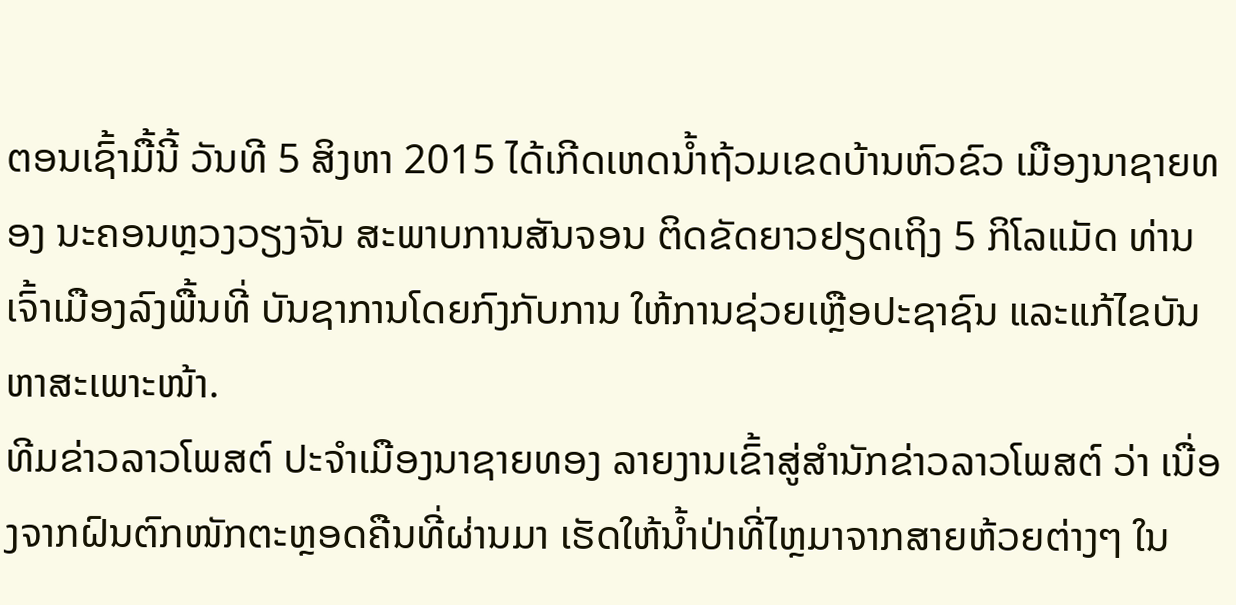ຕອນເຊົ້າມື້ນີ້ ວັນທີ 5 ສິງຫາ 2015 ໄດ້ເກີດເຫດນ້ຳຖ້ວມເຂດບ້ານຫົວຂົວ ເມືອງນາຊາຍທອງ ນະຄອນຫຼວງວຽງຈັນ ສະພາບການສັນຈອນ ຕິດຂັດຍາວຢຽດເຖິງ 5 ກິໂລແມັດ ທ່ານເຈົ້າເມືອງລົງພື້ນທີ່ ບັນຊາການໂດຍກົງກັບການ ໃຫ້ການຊ່ວຍເຫຼືອປະຊາຊົນ ແລະແກ້ໄຂບັນຫາສະເພາະໜ້າ.
ທີມຂ່າວລາວໂພສຕ໌ ປະຈຳເມືອງນາຊາຍທອງ ລາຍງານເຂົ້າສູ່ສຳນັກຂ່າວລາວໂພສຕ໌ ວ່າ ເນື່ອງຈາກຝົນຕົກໜັກຕະຫຼອດຄືນທີ່ຜ່ານມາ ເຮັດໃຫ້ນ້ຳປ່າທີ່ໄຫຼມາຈາກສາຍຫ້ວຍຕ່າງໆ ໃນ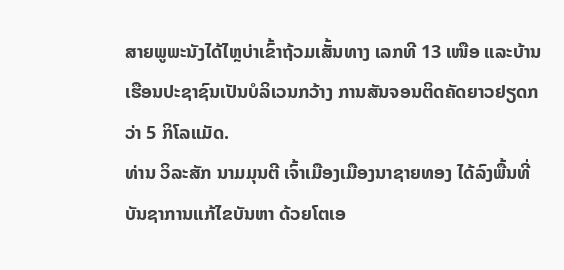ສາຍພູພະນັງໄດ້ໄຫຼບ່າເຂົ້າຖ້ວມເສັ້ນທາງ ເລກທີ 13 ເໜືອ ແລະບ້ານເຮືອນປະຊາຊົນເປັນບໍລິເວນກວ້າງ ການສັນຈອນຕິດຄັດຍາວຢຽດກວ່າ 5 ກິໂລແມັດ.
ທ່ານ ວິລະສັກ ນາມມຸນຕີ ເຈົ້າເມືອງເມືອງນາຊາຍທອງ ໄດ້ລົງພື້ນທີ່ບັນຊາການແກ້ໄຂບັນຫາ ດ້ວຍໂຕເອ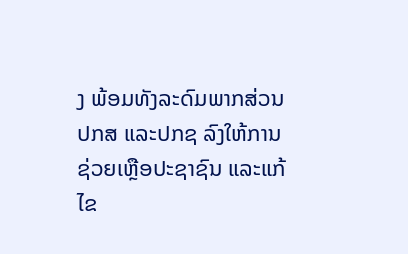ງ ພ້ອມທັງລະດົມພາກສ່ວນ ປກສ ແລະປກຊ ລົງໃຫ້ການຊ່ວຍເຫຼືອປະຊາຊົນ ແລະແກ້ໄຂ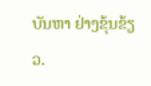ບັນຫາ ຢ່າງຂຸ້ນຂ້ຽວ.